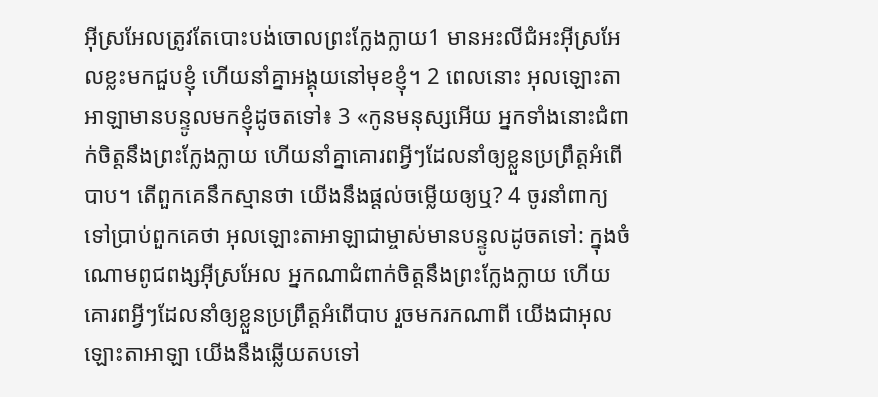អ៊ីស្រអែលត្រូវតែបោះបង់ចោលព្រះក្លែងក្លាយ1 មានអះលីជំអះអ៊ីស្រអែលខ្លះមកជួបខ្ញុំ ហើយនាំគ្នាអង្គុយនៅមុខខ្ញុំ។ 2 ពេលនោះ អុលឡោះតាអាឡាមានបន្ទូលមកខ្ញុំដូចតទៅ៖ 3 «កូនមនុស្សអើយ អ្នកទាំងនោះជំពាក់ចិត្តនឹងព្រះក្លែងក្លាយ ហើយនាំគ្នាគោរពអ្វីៗដែលនាំឲ្យខ្លួនប្រព្រឹត្តអំពើបាប។ តើពួកគេនឹកស្មានថា យើងនឹងផ្ដល់ចម្លើយឲ្យឬ? 4 ចូរនាំពាក្យទៅប្រាប់ពួកគេថា អុលឡោះតាអាឡាជាម្ចាស់មានបន្ទូលដូចតទៅ: ក្នុងចំណោមពូជពង្សអ៊ីស្រអែល អ្នកណាជំពាក់ចិត្តនឹងព្រះក្លែងក្លាយ ហើយគោរពអ្វីៗដែលនាំឲ្យខ្លួនប្រព្រឹត្តអំពើបាប រួចមករកណាពី យើងជាអុលឡោះតាអាឡា យើងនឹងឆ្លើយតបទៅ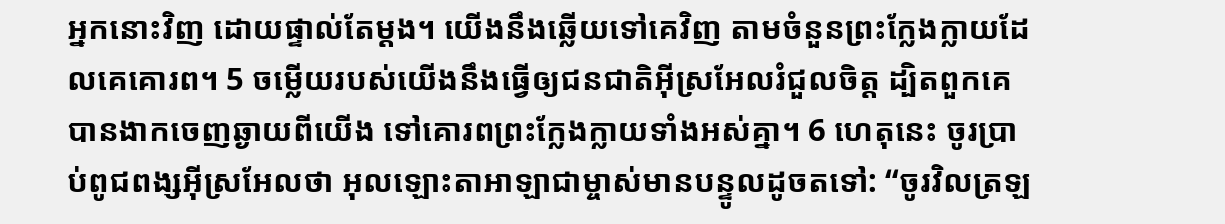អ្នកនោះវិញ ដោយផ្ទាល់តែម្ដង។ យើងនឹងឆ្លើយទៅគេវិញ តាមចំនួនព្រះក្លែងក្លាយដែលគេគោរព។ 5 ចម្លើយរបស់យើងនឹងធ្វើឲ្យជនជាតិអ៊ីស្រអែលរំជួលចិត្ត ដ្បិតពួកគេបានងាកចេញឆ្ងាយពីយើង ទៅគោរពព្រះក្លែងក្លាយទាំងអស់គ្នា។ 6 ហេតុនេះ ចូរប្រាប់ពូជពង្សអ៊ីស្រអែលថា អុលឡោះតាអាឡាជាម្ចាស់មានបន្ទូលដូចតទៅ: “ចូរវិលត្រឡ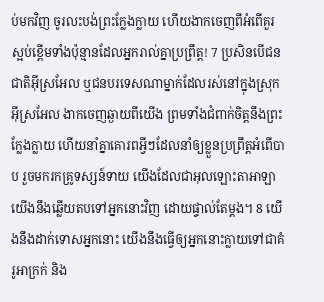ប់មកវិញ ចូរលះបង់ព្រះក្លែងក្លាយ ហើយងាកចេញពីអំពើគួរស្អប់ខ្ពើមទាំងប៉ុន្មានដែលអ្នករាល់គ្នាប្រព្រឹត្ត! 7 ប្រសិនបើជនជាតិអ៊ីស្រអែល ឬជនបរទេសណាម្នាក់ដែលរស់នៅក្នុងស្រុកអ៊ីស្រអែល ងាកចេញឆ្ងាយពីយើង ព្រមទាំងជំពាក់ចិត្តនឹងព្រះក្លែងក្លាយ ហើយនាំគ្នាគោរពអ្វីៗដែលនាំឲ្យខ្លួនប្រព្រឹត្តអំពើបាប រួចមករកគ្រូទស្សន៍ទាយ យើងដែលជាអុលឡោះតាអាឡាយើងនឹងឆ្លើយតបទៅអ្នកនោះវិញ ដោយផ្ទាល់តែម្ដង។ 8 យើងនឹងដាក់ទោសអ្នកនោះ យើងនឹងធ្វើឲ្យអ្នកនោះក្លាយទៅជាគំរូអាក្រក់ និង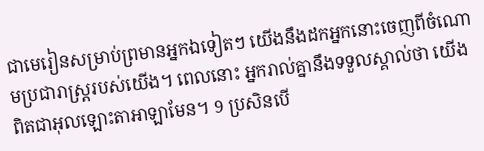ជាមេរៀនសម្រាប់ព្រមានអ្នកឯទៀតៗ យើងនឹងដកអ្នកនោះចេញពីចំណោមប្រជារាស្ត្ររបស់យើង។ ពេលនោះ អ្នករាល់គ្នានឹងទទួលស្គាល់ថា យើងពិតជាអុលឡោះតាអាឡាមែន។ 9 ប្រសិនបើ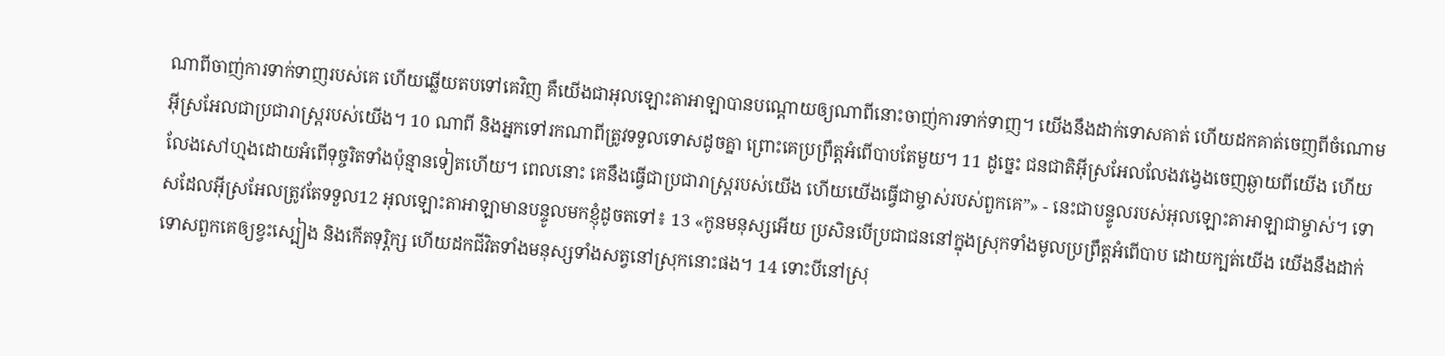ណាពីចាញ់ការទាក់ទាញរបស់គេ ហើយឆ្លើយតបទៅគេវិញ គឺយើងជាអុលឡោះតាអាឡាបានបណ្ដោយឲ្យណាពីនោះចាញ់ការទាក់ទាញ។ យើងនឹងដាក់ទោសគាត់ ហើយដកគាត់ចេញពីចំណោមអ៊ីស្រអែលជាប្រជារាស្ត្ររបស់យើង។ 10 ណាពី និងអ្នកទៅរកណាពីត្រូវទទួលទោសដូចគ្នា ព្រោះគេប្រព្រឹត្តអំពើបាបតែមួយ។ 11 ដូច្នេះ ជនជាតិអ៊ីស្រអែលលែងវង្វេងចេញឆ្ងាយពីយើង ហើយលែងសៅហ្មងដោយអំពើទុច្ចរិតទាំងប៉ុន្មានទៀតហើយ។ ពេលនោះ គេនឹងធ្វើជាប្រជារាស្ត្ររបស់យើង ហើយយើងធ្វើជាម្ចាស់របស់ពួកគេ”» - នេះជាបន្ទូលរបស់អុលឡោះតាអាឡាជាម្ចាស់។ ទោសដែលអ៊ីស្រអែលត្រូវតែទទួល12 អុលឡោះតាអាឡាមានបន្ទូលមកខ្ញុំដូចតទៅ៖ 13 «កូនមនុស្សអើយ ប្រសិនបើប្រជាជននៅក្នុងស្រុកទាំងមូលប្រព្រឹត្តអំពើបាប ដោយក្បត់យើង យើងនឹងដាក់ទោសពួកគេឲ្យខ្វះស្បៀង និងកើតទុរ្ភិក្ស ហើយដកជីវិតទាំងមនុស្សទាំងសត្វនៅស្រុកនោះផង។ 14 ទោះបីនៅស្រុ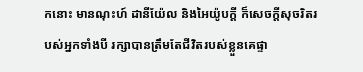កនោះ មានណុះហ៍ ដានីយ៉ែល និងអៃយ៉ូបក្ដី ក៏សេចក្ដីសុចរិតរបស់អ្នកទាំងបី រក្សាបានត្រឹមតែជីវិតរបស់ខ្លួនគេផ្ទា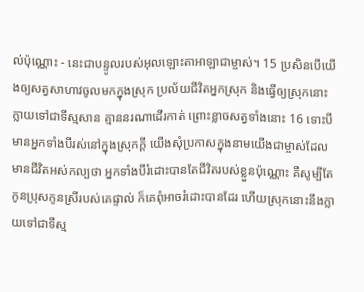ល់ប៉ុណ្ណោះ - នេះជាបន្ទូលរបស់អុលឡោះតាអាឡាជាម្ចាស់។ 15 ប្រសិនបើយើងឲ្យសត្វសាហាវចូលមកក្នុងស្រុក ប្រល័យជីវិតអ្នកស្រុក និងធ្វើឲ្យស្រុកនោះក្លាយទៅជាទីស្មសាន គ្មាននរណាដើរកាត់ ព្រោះខ្លាចសត្វទាំងនោះ 16 ទោះបីមានអ្នកទាំងបីរស់នៅក្នុងស្រុកក្ដី យើងសុំប្រកាសក្នុងនាមយើងជាម្ចាស់ដែលមានជីវិតអស់កល្បថា អ្នកទាំងបីរំដោះបានតែជីវិតរបស់ខ្លួនប៉ុណ្ណោះ គឺសូម្បីតែកូនប្រុសកូនស្រីរបស់គេផ្ទាល់ ក៏គេពុំអាចរំដោះបានដែរ ហើយស្រុកនោះនឹងក្លាយទៅជាទីស្ម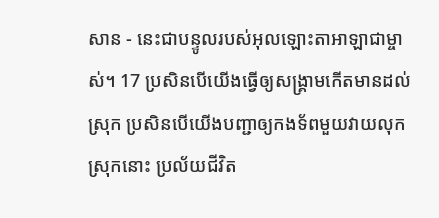សាន - នេះជាបន្ទូលរបស់អុលឡោះតាអាឡាជាម្ចាស់។ 17 ប្រសិនបើយើងធ្វើឲ្យសង្គ្រាមកើតមានដល់ស្រុក ប្រសិនបើយើងបញ្ជាឲ្យកងទ័ពមួយវាយលុកស្រុកនោះ ប្រល័យជីវិត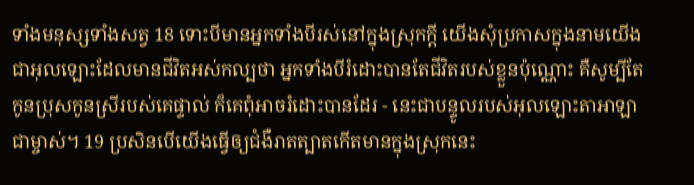ទាំងមនុស្សទាំងសត្វ 18 ទោះបីមានអ្នកទាំងបីរស់នៅក្នុងស្រុកក្ដី យើងសុំប្រកាសក្នុងនាមយើងជាអុលឡោះដែលមានជីវិតអស់កល្បថា អ្នកទាំងបីរំដោះបានតែជីវិតរបស់ខ្លួនប៉ុណ្ណោះ គឺសូម្បីតែកូនប្រុសកូនស្រីរបស់គេផ្ទាល់ ក៏គេពុំអាចរំដោះបានដែរ - នេះជាបន្ទូលរបស់អុលឡោះតាអាឡាជាម្ចាស់។ 19 ប្រសិនបើយើងធ្វើឲ្យជំងឺរាតត្បាតកើតមានក្នុងស្រុកនេះ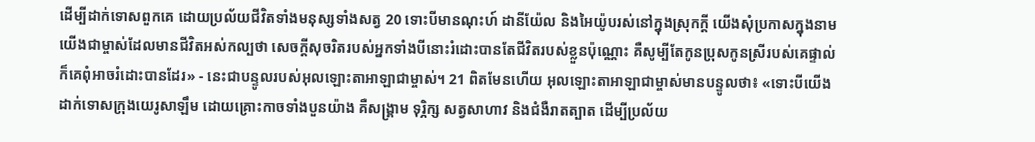ដើម្បីដាក់ទោសពួកគេ ដោយប្រល័យជីវិតទាំងមនុស្សទាំងសត្វ 20 ទោះបីមានណុះហ៍ ដានីយ៉ែល និងអៃយ៉ូបរស់នៅក្នុងស្រុកក្ដី យើងសុំប្រកាសក្នុងនាមយើងជាម្ចាស់ដែលមានជីវិតអស់កល្បថា សេចក្ដីសុចរិតរបស់អ្នកទាំងបីនោះរំដោះបានតែជីវិតរបស់ខ្លួនប៉ុណ្ណោះ គឺសូម្បីតែកូនប្រុសកូនស្រីរបស់គេផ្ទាល់ ក៏គេពុំអាចរំដោះបានដែរ» - នេះជាបន្ទូលរបស់អុលឡោះតាអាឡាជាម្ចាស់។ 21 ពិតមែនហើយ អុលឡោះតាអាឡាជាម្ចាស់មានបន្ទូលថា៖ «ទោះបីយើងដាក់ទោសក្រុងយេរូសាឡឹម ដោយគ្រោះកាចទាំងបួនយ៉ាង គឺសង្គ្រាម ទុរ្ភិក្ស សត្វសាហាវ និងជំងឺរាតត្បាត ដើម្បីប្រល័យ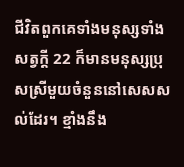ជីវិតពួកគេទាំងមនុស្សទាំងសត្វក្ដី 22 ក៏មានមនុស្សប្រុសស្រីមួយចំនួននៅសេសសល់ដែរ។ ខ្មាំងនឹង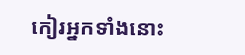កៀរអ្នកទាំងនោះ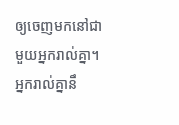ឲ្យចេញមកនៅជាមួយអ្នករាល់គ្នា។ អ្នករាល់គ្នានឹ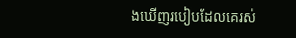ងឃើញរបៀបដែលគេរស់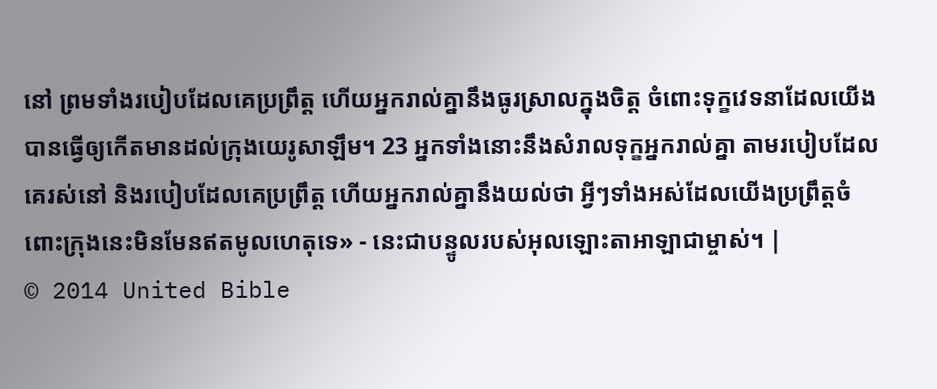នៅ ព្រមទាំងរបៀបដែលគេប្រព្រឹត្ត ហើយអ្នករាល់គ្នានឹងធូរស្រាលក្នុងចិត្ត ចំពោះទុក្ខវេទនាដែលយើងបានធ្វើឲ្យកើតមានដល់ក្រុងយេរូសាឡឹម។ 23 អ្នកទាំងនោះនឹងសំរាលទុក្ខអ្នករាល់គ្នា តាមរបៀបដែលគេរស់នៅ និងរបៀបដែលគេប្រព្រឹត្ត ហើយអ្នករាល់គ្នានឹងយល់ថា អ្វីៗទាំងអស់ដែលយើងប្រព្រឹត្តចំពោះក្រុងនេះមិនមែនឥតមូលហេតុទេ» - នេះជាបន្ទូលរបស់អុលឡោះតាអាឡាជាម្ចាស់។ |
© 2014 United Bible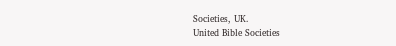Societies, UK.
United Bible Societies